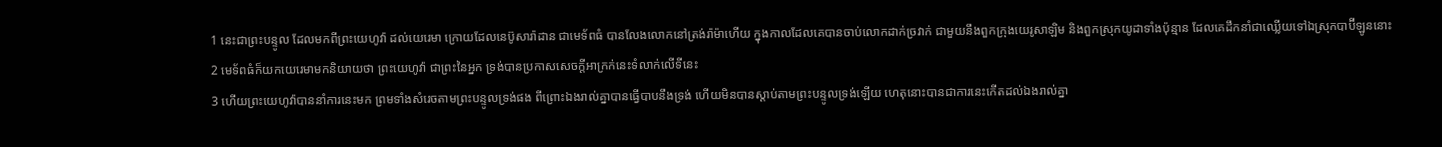1 នេះជាព្រះបន្ទូល ដែលមកពីព្រះយេហូវ៉ា ដល់យេរេមា ក្រោយដែលនេប៊ូសារ៉ាដាន ជាមេទ័ពធំ បានលែងលោកនៅត្រង់រ៉ាម៉ាហើយ ក្នុងកាលដែលគេបានចាប់លោកដាក់ច្រវាក់ ជាមួយនឹងពួកក្រុងយេរូសាឡិម និងពួកស្រុកយូដាទាំងប៉ុន្មាន ដែលគេដឹកនាំជាឈ្លើយទៅឯស្រុកបាប៊ីឡូននោះ
2 មេទ័ពធំក៏យកយេរេមាមកនិយាយថា ព្រះយេហូវ៉ា ជាព្រះនៃអ្នក ទ្រង់បានប្រកាសសេចក្តីអាក្រក់នេះទំលាក់លើទីនេះ
3 ហើយព្រះយេហូវ៉ាបាននាំការនេះមក ព្រមទាំងសំរេចតាមព្រះបន្ទូលទ្រង់ផង ពីព្រោះឯងរាល់គ្នាបានធ្វើបាបនឹងទ្រង់ ហើយមិនបានស្តាប់តាមព្រះបន្ទូលទ្រង់ឡើយ ហេតុនោះបានជាការនេះកើតដល់ឯងរាល់គ្នា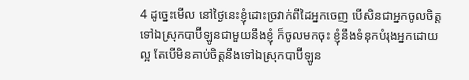4 ដូច្នេះមើល នៅថ្ងៃនេះខ្ញុំដោះច្រវាក់ពីដៃអ្នកចេញ បើសិនជាអ្នកចូលចិត្តទៅឯស្រុកបាប៊ីឡូនជាមួយនឹងខ្ញុំ ក៏ចូលមកចុះ ខ្ញុំនឹងទំនុកបំរុងអ្នកដោយល្អ តែបើមិនគាប់ចិត្តនឹងទៅឯស្រុកបាប៊ីឡូន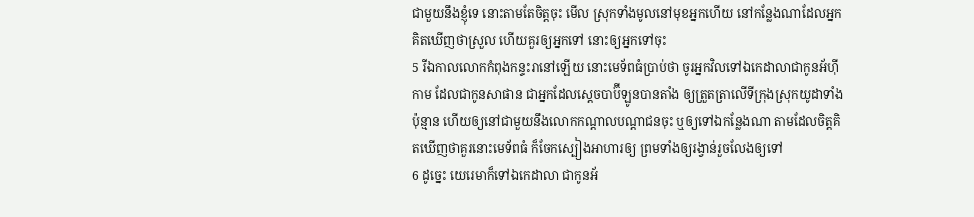ជាមួយនឹងខ្ញុំទេ នោះតាមតែចិត្តចុះ មើល ស្រុកទាំងមូលនៅមុខអ្នកហើយ នៅកន្លែងណាដែលអ្នកគិតឃើញថាស្រួល ហើយគួរឲ្យអ្នកទៅ នោះឲ្យអ្នកទៅចុះ
5 រីឯកាលលោកកំពុងកន្ទះរានៅឡើយ នោះមេទ័ពធំប្រាប់ថា ចូរអ្នកវិលទៅឯកេដាលាជាកូនអ័ហ៊ីកាម ដែលជាកូនសាផាន ជាអ្នកដែលស្តេចបាប៊ីឡូនបានតាំង ឲ្យត្រួតត្រាលើទីក្រុងស្រុកយូដាទាំងប៉ុន្មាន ហើយឲ្យនៅជាមួយនឹងលោកកណ្តាលបណ្តាជនចុះ ឬឲ្យទៅឯកន្លែងណា តាមដែលចិត្តគិតឃើញថាគួរនោះមេទ័ពធំ ក៏ចែកស្បៀងអាហារឲ្យ ព្រមទាំងឲ្យរង្វាន់រួចលែងឲ្យទៅ
6 ដូច្នេះ យេរេមាក៏ទៅឯកេដាលា ជាកូនអ័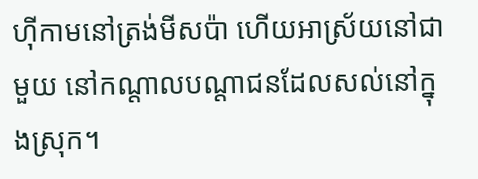ហ៊ីកាមនៅត្រង់មីសប៉ា ហើយអាស្រ័យនៅជាមួយ នៅកណ្តាលបណ្តាជនដែលសល់នៅក្នុងស្រុក។